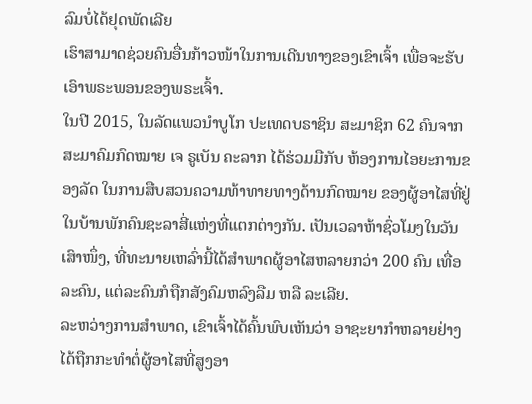ລົມບໍ່ໄດ້ຢຸດພັດເລີຍ
ເຮົາສາມາດຊ່ວຍຄົນອື່ນກ້າວໜ້າໃນການເດີນທາງຂອງເຂົາເຈົ້າ ເພື່ອຈະຮັບເອົາພຣະພອນຂອງພຣະເຈົ້າ.
ໃນປີ 2015, ໃນລັດແພວນຳບູໂກ ປະເທດບຣາຊິນ ສະມາຊິກ 62 ຄົນຈາກສະມາຄົມກົດໝາຍ ເຈ ຣູເບັນ ຄະລາກ ໄດ້ຮ່ວມມືກັບ ຫ້ອງການໄອຍະການຂອງລັດ ໃນການສືບສວນຄວາມທ້າທາຍທາງດ້ານກົດໝາຍ ຂອງຜູ້ອາໄສທີ່ຢູ່ໃນບ້ານພັກຄົນຊະລາສີ່ແຫ່ງທີ່ແຕກຕ່າງກັນ. ເປັນເວລາຫ້າຊົ່ວໂມງໃນວັນເສົາໜຶ່ງ, ທີ່ທະນາຍເຫລົ່ານີ້ໄດ້ສຳພາດຜູ້ອາໄສຫລາຍກວ່າ 200 ຄົນ ເທື່ອລະຄົນ, ແຕ່ລະຄົນກໍຖືກສັງຄົມຫລົງລືມ ຫລື ລະເລີຍ.
ລະຫວ່າງການສຳພາດ, ເຂົາເຈົ້າໄດ້ຄົ້ນພົບເຫັນວ່າ ອາຊະຍາກຳຫລາຍຢ່າງໄດ້ຖືກກະທຳຕໍ່ຜູ້ອາໄສທີ່ສູງອາ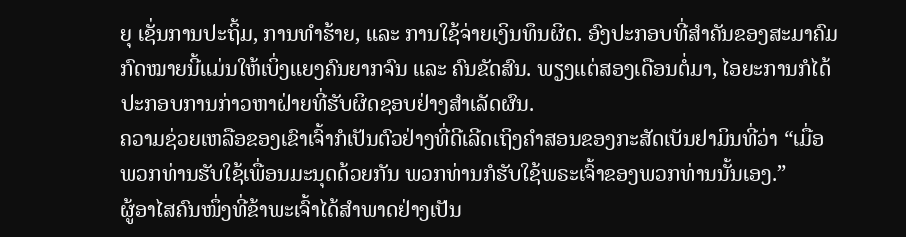ຍຸ ເຊັ່ນການປະຖິ້ມ, ການທຳຮ້າຍ, ແລະ ການໃຊ້ຈ່າຍເງິນທຶນຜິດ. ອົງປະກອບທີ່ສຳຄັນຂອງສະມາຄົມກົດໝາຍນີ້ແມ່ນໃຫ້ເບິ່ງແຍງຄົນຍາກຈົນ ແລະ ຄົນຂັດສົນ. ພຽງແຕ່ສອງເດືອນຕໍ່ມາ, ໄອຍະການກໍໄດ້ປະກອບການກ່າວຫາຝ່າຍທີ່ຮັບຜິດຊອບຢ່າງສຳເລັດຜົນ.
ຄວາມຊ່ວຍເຫລືອຂອງເຂົາເຈົ້າກໍເປັນຕົວຢ່າງທີ່ດີເລີດເຖິງຄຳສອນຂອງກະສັດເບັນຢາມິນທີ່ວ່າ “ເມື່ອພວກທ່ານຮັບໃຊ້ເພື່ອນມະນຸດດ້ວຍກັນ ພວກທ່ານກໍຮັບໃຊ້ພຣະເຈົ້າຂອງພວກທ່ານນັ້ນເອງ.”
ຜູ້ອາໄສຄົນໜຶ່ງທີ່ຂ້າພະເຈົ້າໄດ້ສຳພາດຢ່າງເປັນ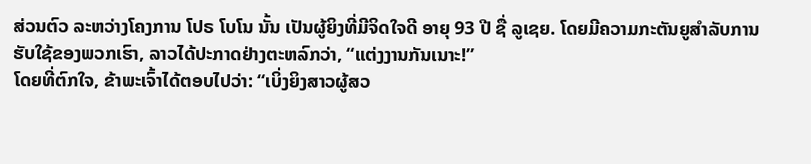ສ່ວນຕົວ ລະຫວ່າງໂຄງການ ໂປຣ ໂບໂນ ນັ້ນ ເປັນຜູ້ຍິງທີ່ມີຈິດໃຈດີ ອາຍຸ 93 ປີ ຊື່ ລູເຊຍ. ໂດຍມີຄວາມກະຕັນຍູສຳລັບການຮັບໃຊ້ຂອງພວກເຮົາ, ລາວໄດ້ປະກາດຢ່າງຕະຫລົກວ່າ, “ແຕ່ງງານກັນເນາະ!”
ໂດຍທີ່ຕົກໃຈ, ຂ້າພະເຈົ້າໄດ້ຕອບໄປວ່າ: “ເບິ່ງຍິງສາວຜູ້ສວ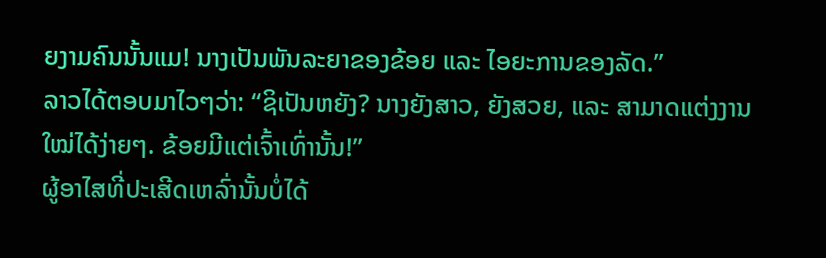ຍງາມຄົນນັ້ນແມ! ນາງເປັນພັນລະຍາຂອງຂ້ອຍ ແລະ ໄອຍະການຂອງລັດ.”
ລາວໄດ້ຕອບມາໄວໆວ່າ: “ຊິເປັນຫຍັງ? ນາງຍັງສາວ, ຍັງສວຍ, ແລະ ສາມາດແຕ່ງງານໃໝ່ໄດ້ງ່າຍໆ. ຂ້ອຍມີແຕ່ເຈົ້າເທົ່ານັ້ນ!”
ຜູ້ອາໄສທີ່ປະເສີດເຫລົ່ານັ້ນບໍ່ໄດ້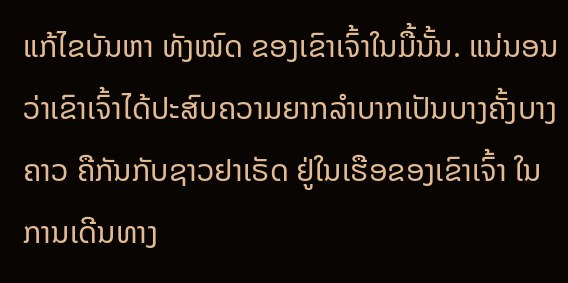ແກ້ໄຂບັນຫາ ທັງໝົດ ຂອງເຂົາເຈົ້າໃນມື້ນັ້ນ. ແນ່ນອນວ່າເຂົາເຈົ້າໄດ້ປະສົບຄວາມຍາກລຳບາກເປັນບາງຄັ້ງບາງຄາວ ຄືກັນກັບຊາວຢາເຣັດ ຢູ່ໃນເຮືອຂອງເຂົາເຈົ້າ ໃນການເດີນທາງ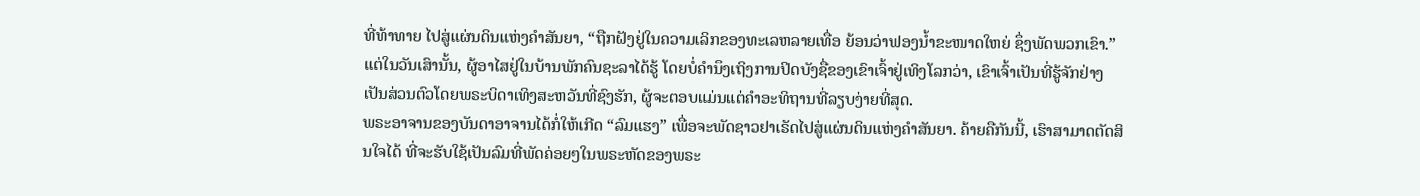ທີ່ທ້າທາຍ ໄປສູ່ແຜ່ນດິນແຫ່ງຄຳສັນຍາ, “ຖືກຝັງຢູ່ໃນຄວາມເລິກຂອງທະເລຫລາຍເທື່ອ ຍ້ອນວ່າຟອງນ້ຳຂະໜາດໃຫຍ່ ຊຶ່ງພັດພວກເຂົາ.”
ແຕ່ໃນວັນເສົານັ້ນ, ຜູ້ອາໄສຢູ່ໃນບ້ານພັກຄົນຊະລາໄດ້ຮູ້ ໂດຍບໍ່ຄຳນຶງເຖິງການປິດບັງຊື່ຂອງເຂົາເຈົ້າຢູ່ເທິງໂລກວ່າ, ເຂົາເຈົ້າເປັນທີ່ຮູ້ຈັກຢ່າງເປັນສ່ວນຕົວໂດຍພຣະບິດາເທິງສະຫວັນທີ່ຊົງຮັກ, ຜູ້ຈະຕອບແມ່ນແຕ່ຄຳອະທິຖານທີ່ລຽບງ່າຍທີ່ສຸດ.
ພຣະອາຈານຂອງບັນດາອາຈານໄດ້ກໍ່ໃຫ້ເກີດ “ລົມແຮງ” ເພື່ອຈະພັດຊາວຢາເຣັດໄປສູ່ແຜ່ນດິນແຫ່ງຄຳສັນຍາ. ຄ້າຍຄືກັນນີ້, ເຮົາສາມາດຕັດສິນໃຈໄດ້ ທີ່ຈະຮັບໃຊ້ເປັນລົມທີ່ພັດຄ່ອຍໆໃນພຣະຫັດຂອງພຣະ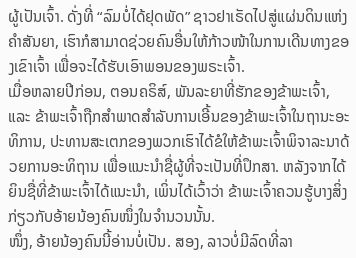ຜູ້ເປັນເຈົ້າ. ດັ່ງທີ່ “ລົມບໍ່ໄດ້ຢຸດພັດ” ຊາວຢາເຣັດໄປສູ່ແຜ່ນດິນແຫ່ງຄຳສັນຍາ, ເຮົາກໍສາມາດຊ່ວຍຄົນອື່ນໃຫ້ກ້າວໜ້າໃນການເດີນທາງຂອງເຂົາເຈົ້າ ເພື່ອຈະໄດ້ຮັບເອົາພອນຂອງພຣະເຈົ້າ.
ເມື່ອຫລາຍປີກ່ອນ, ຕອນຄຣິສ໌, ພັນລະຍາທີ່ຮັກຂອງຂ້າພະເຈົ້າ, ແລະ ຂ້າພະເຈົ້າຖືກສຳພາດສຳລັບການເອີ້ນຂອງຂ້າພະເຈົ້າໃນຖານະອະທິການ, ປະທານສະເຕກຂອງພວກເຮົາໄດ້ຂໍໃຫ້ຂ້າພະເຈົ້າພິຈາລະນາດ້ວຍການອະທິຖານ ເພື່ອແນະນຳຊື່ຜູ້ທີ່ຈະເປັນທີ່ປຶກສາ. ຫລັງຈາກໄດ້ຍິນຊື່ທີ່ຂ້າພະເຈົ້າໄດ້ແນະນຳ, ເພິ່ນໄດ້ເວົ້າວ່າ ຂ້າພະເຈົ້າຄວນຮູ້ບາງສິ່ງກ່ຽວກັບອ້າຍນ້ອງຄົນໜຶ່ງໃນຈຳນວນນັ້ນ.
ໜຶ່ງ, ອ້າຍນ້ອງຄົນນີ້ອ່ານບໍ່ເປັນ. ສອງ, ລາວບໍ່ມີລົດທີ່ລາ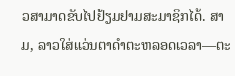ວສາມາດຂັບໄປຢ້ຽມຢາມສະມາຊິກໄດ້. ສາມ, ລາວໃສ່ແວ່ນຕາດຳຕະຫລອດເວລາ—ຕະ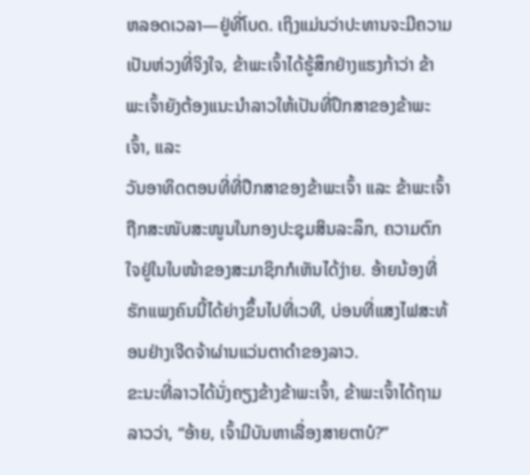ຫລອດເວລາ—ຢູ່ທີ່ໂບດ. ເຖິງແມ່ນວ່າປະທານຈະມີຄວາມເປັນຫ່ວງທີ່ຈິງໃຈ, ຂ້າພະເຈົ້າໄດ້ຮູ້ສຶກຢ່າງແຮງກ້າວ່າ ຂ້າພະເຈົ້າຍັງຕ້ອງແນະນຳລາວໃຫ້ເປັນທີ່ປຶກສາຂອງຂ້າພະເຈົ້າ, ແລະ
ວັນອາທິດຕອນທີ່ທີ່ປຶກສາຂອງຂ້າພະເຈົ້າ ແລະ ຂ້າພະເຈົ້າຖືກສະໜັບສະໜູນໃນກອງປະຊຸມສິນລະລຶກ, ຄວາມຕົກໃຈຢູ່ໃນໃບໜ້າຂອງສະມາຊິກກໍເຫັນໄດ້ງ່າຍ. ອ້າຍນ້ອງທີ່ຮັກແພງຄົນນີ້ໄດ້ຍ່າງຂຶ້ນໄປທີ່ເວທີ, ບ່ອນທີ່ແສງໄຟສະທ້ອນຢ່າງເຈີດຈ້າຜ່ານແວ່ນຕາດຳຂອງລາວ.
ຂະນະທີ່ລາວໄດ້ນັ່ງຄຽງຂ້າງຂ້າພະເຈົ້າ, ຂ້າພະເຈົ້າໄດ້ຖາມລາວວ່າ, “ອ້າຍ, ເຈົ້າມີບັນຫາເລື່ອງສາຍຕາບໍ?”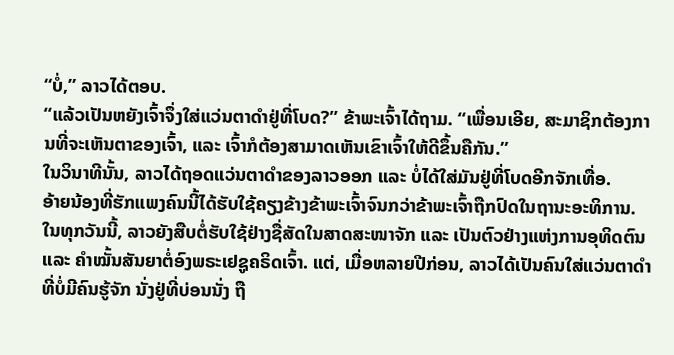“ບໍ່,” ລາວໄດ້ຕອບ.
“ແລ້ວເປັນຫຍັງເຈົ້າຈຶ່ງໃສ່ແວ່ນຕາດຳຢູ່ທີ່ໂບດ?” ຂ້າພະເຈົ້າໄດ້ຖາມ. “ເພື່ອນເອີຍ, ສະມາຊິກຕ້ອງການທີ່ຈະເຫັນຕາຂອງເຈົ້າ, ແລະ ເຈົ້າກໍຕ້ອງສາມາດເຫັນເຂົາເຈົ້າໃຫ້ດີຂຶ້ນຄືກັນ.”
ໃນວິນາທີນັ້ນ, ລາວໄດ້ຖອດແວ່ນຕາດຳຂອງລາວອອກ ແລະ ບໍ່ໄດ້ໃສ່ມັນຢູ່ທີ່ໂບດອີກຈັກເທື່ອ.
ອ້າຍນ້ອງທີ່ຮັກແພງຄົນນີ້ໄດ້ຮັບໃຊ້ຄຽງຂ້າງຂ້າພະເຈົ້າຈົນກວ່າຂ້າພະເຈົ້າຖືກປົດໃນຖານະອະທິການ. ໃນທຸກວັນນີ້, ລາວຍັງສືບຕໍ່ຮັບໃຊ້ຢ່າງຊື່ສັດໃນສາດສະໜາຈັກ ແລະ ເປັນຕົວຢ່າງແຫ່ງການອຸທິດຕົນ ແລະ ຄຳໝັ້ນສັນຍາຕໍ່ອົງພຣະເຢຊູຄຣິດເຈົ້າ. ແຕ່, ເມື່ອຫລາຍປີກ່ອນ, ລາວໄດ້ເປັນຄົນໃສ່ແວ່ນຕາດຳທີ່ບໍ່ມີຄົນຮູ້ຈັກ ນັ່ງຢູ່ທີ່ບ່ອນນັ່ງ ຖື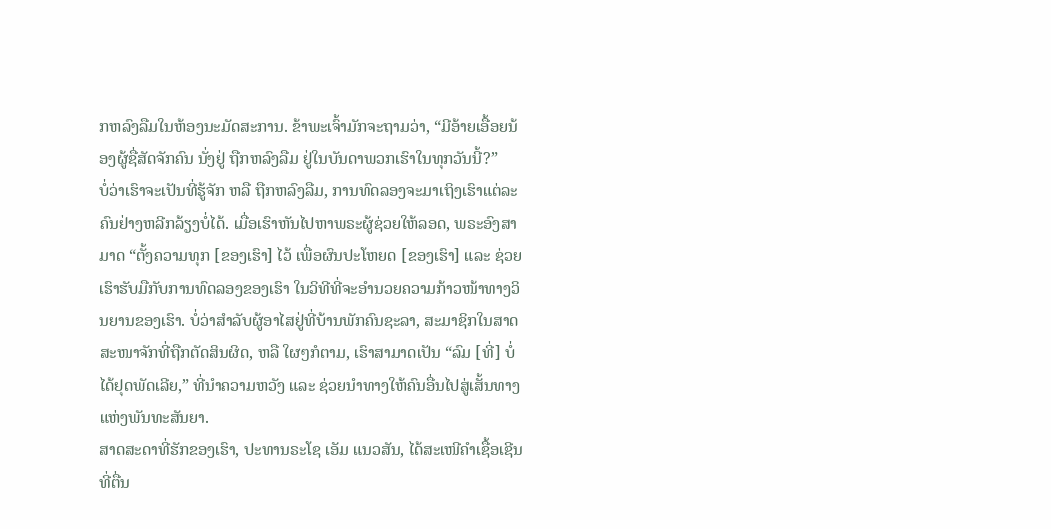ກຫລົງລືມໃນຫ້ອງນະມັດສະການ. ຂ້າພະເຈົ້າມັກຈະຖາມວ່າ, “ມີອ້າຍເອື້ອຍນ້ອງຜູ້ຊື່ສັດຈັກຄົນ ນັ່ງຢູ່ ຖືກຫລົງລືມ ຢູ່ໃນບັນດາພວກເຮົາໃນທຸກວັນນີ້?”
ບໍ່ວ່າເຮົາຈະເປັນທີ່ຮູ້ຈັກ ຫລື ຖືກຫລົງລືມ, ການທົດລອງຈະມາເຖິງເຮົາແຕ່ລະຄົນຢ່າງຫລີກລ້ຽງບໍ່ໄດ້. ເມື່ອເຮົາຫັນໄປຫາພຣະຜູ້ຊ່ວຍໃຫ້ລອດ, ພຣະອົງສາມາດ “ຕັ້ງຄວາມທຸກ [ຂອງເຮົາ] ໄວ້ ເພື່ອຜົນປະໂຫຍດ [ຂອງເຮົາ] ແລະ ຊ່ວຍເຮົາຮັບມືກັບການທົດລອງຂອງເຮົາ ໃນວິທີທີ່ຈະອຳນວຍຄວາມກ້າວໜ້າທາງວິນຍານຂອງເຮົາ. ບໍ່ວ່າສຳລັບຜູ້ອາໄສຢູ່ທີ່ບ້ານພັກຄົນຊະລາ, ສະມາຊິກໃນສາດສະໜາຈັກທີ່ຖືກຕັດສິນຜິດ, ຫລື ໃຜໆກໍຕາມ, ເຮົາສາມາດເປັນ “ລົມ [ທີ່] ບໍ່ໄດ້ຢຸດພັດເລີຍ,” ທີ່ນຳຄວາມຫວັງ ແລະ ຊ່ວຍນຳທາງໃຫ້ຄົນອື່ນໄປສູ່ເສັ້ນທາງແຫ່ງພັນທະສັນຍາ.
ສາດສະດາທີ່ຮັກຂອງເຮົາ, ປະທານຣະໂຊ ເອັມ ແນວສັນ, ໄດ້ສະເໜີຄຳເຊື້ອເຊີນທີ່ຕື່ນ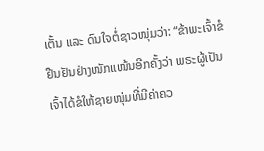ເຕັ້ນ ແລະ ດົນໃຈຕໍ່ຊາວໜຸ່ມວ່າ: “ຂ້າພະເຈົ້າຂໍຢືນຢັນຢ່າງໜັກແໜ້ນອີກຄັ້ງວ່າ ພຣະຜູ້ເປັນເຈົ້າໄດ້ຂໍໃຫ້ຊາຍໜຸ່ມທີ່ມີຄ່າຄວ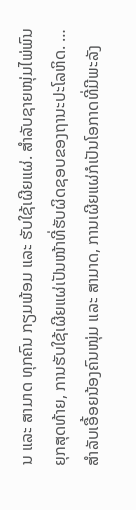ນ ແລະ ສາມາດ ທຸກຄົນ ກຽມພ້ອມ ແລະ ຮັບໃຊ້ເຜີຍແຜ່. ສຳລັບຊາຍໜຸ່ມໄພ່ພົນຍຸກສຸດທ້າຍ, ການຮັບໃຊ້ເຜີຍແຜ່ເປັນໜ້າທີ່ຮັບຜິດຊອບຂອງຖານະປະໂລຫິດ. … ສຳລັບເອື້ອຍນ້ອງຄົນໜຸ່ມ ແລະ ສາມາດ, ການເຜີຍແຜ່ກໍເປັນໂອກາດທີ່ມີພະລັງ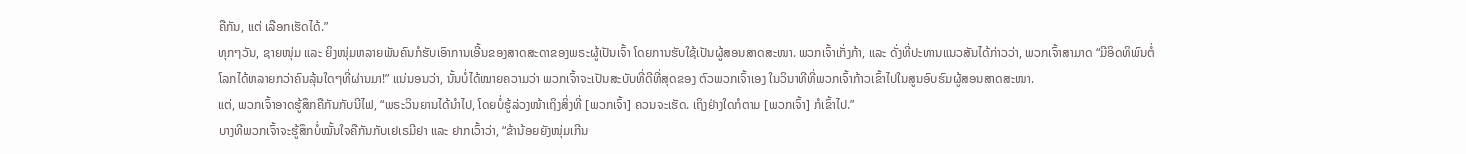ຄືກັນ, ແຕ່ ເລືອກເຮັດໄດ້.”
ທຸກໆວັນ, ຊາຍໜຸ່ມ ແລະ ຍິງໜຸ່ມຫລາຍພັນຄົນກໍຮັບເອົາການເອີ້ນຂອງສາດສະດາຂອງພຣະຜູ້ເປັນເຈົ້າ ໂດຍການຮັບໃຊ້ເປັນຜູ້ສອນສາດສະໜາ. ພວກເຈົ້າເກັ່ງກ້າ, ແລະ ດັ່ງທີ່ປະທານແນວສັນໄດ້ກ່າວວ່າ, ພວກເຈົ້າສາມາດ “ມີອິດທິພົນຕໍ່ໂລກໄດ້ຫລາຍກວ່າຄົນລຸ້ນໃດໆທີ່ຜ່ານມາ!” ແນ່ນອນວ່າ, ນັ້ນບໍ່ໄດ້ໝາຍຄວາມວ່າ ພວກເຈົ້າຈະເປັນສະບັບທີ່ດີທີ່ສຸດຂອງ ຕົວພວກເຈົ້າເອງ ໃນວິນາທີທີ່ພວກເຈົ້າກ້າວເຂົ້າໄປໃນສູນອົບຮົມຜູ້ສອນສາດສະໜາ.
ແຕ່, ພວກເຈົ້າອາດຮູ້ສຶກຄືກັນກັບນີໄຟ, “ພຣະວິນຍານໄດ້ນຳໄປ, ໂດຍບໍ່ຮູ້ລ່ວງໜ້າເຖິງສິ່ງທີ່ [ພວກເຈົ້າ] ຄວນຈະເຮັດ. ເຖິງຢ່າງໃດກໍຕາມ [ພວກເຈົ້າ] ກໍເຂົ້າໄປ.”
ບາງທີພວກເຈົ້າຈະຮູ້ສຶກບໍ່ໝັ້ນໃຈຄືກັນກັບເຢເຣມີຢາ ແລະ ຢາກເວົ້າວ່າ, “ຂ້ານ້ອຍຍັງໜຸ່ມເກີນ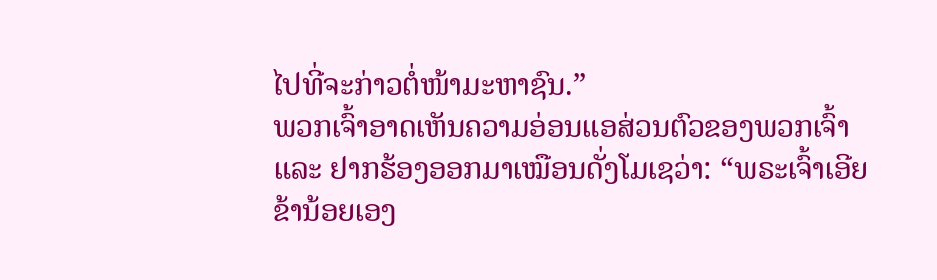ໄປທີ່ຈະກ່າວຕໍ່ໜ້າມະຫາຊົນ.”
ພວກເຈົ້າອາດເຫັນຄວາມອ່ອນແອສ່ວນຕົວຂອງພວກເຈົ້າ ແລະ ຢາກຮ້ອງອອກມາເໝືອນດັ່ງໂມເຊວ່າ: “ພຣະເຈົ້າເອີຍ ຂ້ານ້ອຍເອງ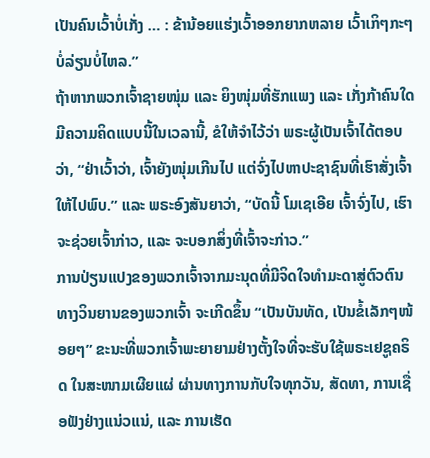ເປັນຄົນເວົ້າບໍ່ເກັ່ງ … : ຂ້ານ້ອຍແຮ່ງເວົ້າອອກຍາກຫລາຍ ເວົ້າເກິໆກະໆບໍ່ລ່ຽນບໍ່ໄຫລ.”
ຖ້າຫາກພວກເຈົ້າຊາຍໜຸ່ມ ແລະ ຍິງໜຸ່ມທີ່ຮັກແພງ ແລະ ເກັ່ງກ້າຄົນໃດມີຄວາມຄິດແບບນີ້ໃນເວລານີ້, ຂໍໃຫ້ຈຳໄວ້ວ່າ ພຣະຜູ້ເປັນເຈົ້າໄດ້ຕອບວ່າ, “ຢ່າເວົ້າວ່າ, ເຈົ້າຍັງໜຸ່ມເກີນໄປ ແຕ່ຈົ່ງໄປຫາປະຊາຊົນທີ່ເຮົາສັ່ງເຈົ້າໃຫ້ໄປພົບ.” ແລະ ພຣະອົງສັນຍາວ່າ, “ບັດນີ້ ໂມເຊເອີຍ ເຈົ້າຈົ່ງໄປ, ເຮົາຈະຊ່ວຍເຈົ້າກ່າວ, ແລະ ຈະບອກສິ່ງທີ່ເຈົ້າຈະກ່າວ.”
ການປ່ຽນແປງຂອງພວກເຈົ້າຈາກມະນຸດທີ່ມີຈິດໃຈທຳມະດາສູ່ຕົວຕົນທາງວິນຍານຂອງພວກເຈົ້າ ຈະເກີດຂຶ້ນ “ເປັນບັນທັດ, ເປັນຂໍ້ເລັກໆໜ້ອຍໆ” ຂະນະທີ່ພວກເຈົ້າພະຍາຍາມຢ່າງຕັ້ງໃຈທີ່ຈະຮັບໃຊ້ພຣະເຢຊູຄຣິດ ໃນສະໜາມເຜີຍແຜ່ ຜ່ານທາງການກັບໃຈທຸກວັນ, ສັດທາ, ການເຊື່ອຟັງຢ່າງແນ່ວແນ່, ແລະ ການເຮັດ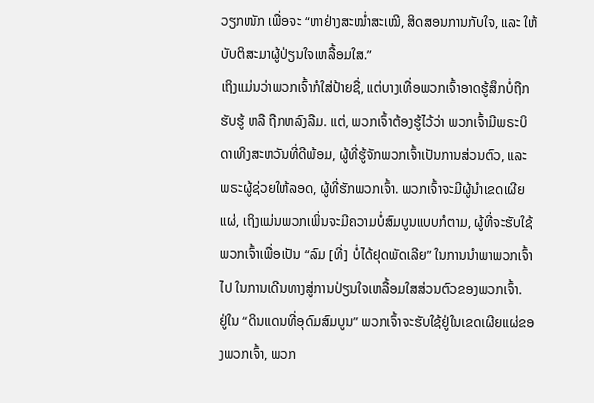ວຽກໜັກ ເພື່ອຈະ “ຫາຢ່າງສະໝ່ຳສະເໝີ, ສິດສອນການກັບໃຈ, ແລະ ໃຫ້ບັບຕິສະມາຜູ້ປ່ຽນໃຈເຫລື້ອມໃສ.”
ເຖິງແມ່ນວ່າພວກເຈົ້າກໍໃສ່ປ້າຍຊື່, ແຕ່ບາງເທື່ອພວກເຈົ້າອາດຮູ້ສຶກບໍ່ຖືກຮັບຮູ້ ຫລື ຖືກຫລົງລືມ. ແຕ່, ພວກເຈົ້າຕ້ອງຮູ້ໄວ້ວ່າ ພວກເຈົ້າມີພຣະບິດາເທິງສະຫວັນທີ່ດີພ້ອມ, ຜູ້ທີ່ຮູ້ຈັກພວກເຈົ້າເປັນການສ່ວນຕົວ, ແລະ ພຣະຜູ້ຊ່ວຍໃຫ້ລອດ, ຜູ້ທີ່ຮັກພວກເຈົ້າ. ພວກເຈົ້າຈະມີຜູ້ນຳເຂດເຜີຍແຜ່, ເຖິງແມ່ນພວກເພິ່ນຈະມີຄວາມບໍ່ສົມບູນແບບກໍຕາມ, ຜູ້ທີ່ຈະຮັບໃຊ້ພວກເຈົ້າເພື່ອເປັນ “ລົມ [ທີ່] ບໍ່ໄດ້ຢຸດພັດເລີຍ” ໃນການນຳພາພວກເຈົ້າໄປ ໃນການເດີນທາງສູ່ການປ່ຽນໃຈເຫລື້ອມໃສສ່ວນຕົວຂອງພວກເຈົ້າ.
ຢູ່ໃນ “ດິນແດນທີ່ອຸດົມສົມບູນ” ພວກເຈົ້າຈະຮັບໃຊ້ຢູ່ໃນເຂດເຜີຍແຜ່ຂອງພວກເຈົ້າ, ພວກ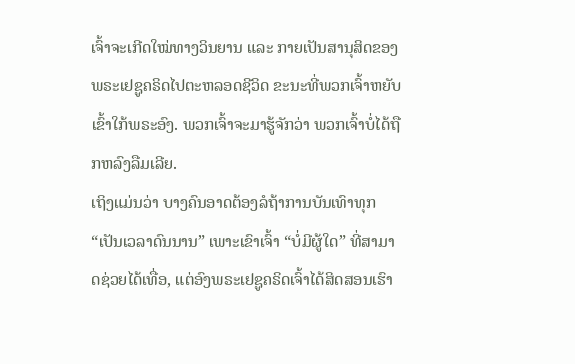ເຈົ້າຈະເກີດໃໝ່ທາງວິນຍານ ແລະ ກາຍເປັນສານຸສິດຂອງພຣະເຢຊູຄຣິດໄປຕະຫລອດຊີວິດ ຂະນະທີ່ພວກເຈົ້າຫຍັບເຂົ້າໃກ້ພຣະອົງ. ພວກເຈົ້າຈະມາຮູ້ຈັກວ່າ ພວກເຈົ້າບໍ່ໄດ້ຖືກຫລົງລືມເລີຍ.
ເຖິງແມ່ນວ່າ ບາງຄົນອາດຕ້ອງລໍຖ້າການບັນເທົາທຸກ “ເປັນເວລາດົນນານ” ເພາະເຂົາເຈົ້າ “ບໍ່ມີຜູ້ໃດ” ທີ່ສາມາດຊ່ວຍໄດ້ເທື່ອ, ແຕ່ອົງພຣະເຢຊູຄຣິດເຈົ້າໄດ້ສິດສອນເຮົາ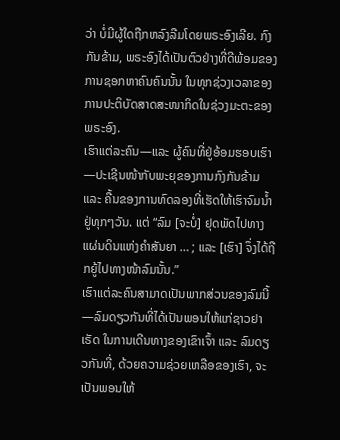ວ່າ ບໍ່ມີຜູ້ໃດຖືກຫລົງລືມໂດຍພຣະອົງເລີຍ. ກົງກັນຂ້າມ, ພຣະອົງໄດ້ເປັນຕົວຢ່າງທີ່ດີພ້ອມຂອງການຊອກຫາຄົນຄົນນັ້ນ ໃນທຸກຊ່ວງເວລາຂອງການປະຕິບັດສາດສະໜາກິດໃນຊ່ວງມະຕະຂອງພຣະອົງ.
ເຮົາແຕ່ລະຄົນ—ແລະ ຜູ້ຄົນທີ່ຢູ່ອ້ອມຮອບເຮົາ—ປະເຊີນໜ້າກັບພະຍຸຂອງການກົງກັນຂ້າມ ແລະ ຄື້ນຂອງການທົດລອງທີ່ເຮັດໃຫ້ເຮົາຈົມນ້ຳຢູ່ທຸກໆວັນ. ແຕ່ “ລົມ [ຈະບໍ່] ຢຸດພັດໄປທາງແຜ່ນດິນແຫ່ງຄຳສັນຍາ … ; ແລະ [ເຮົາ] ຈຶ່ງໄດ້ຖືກຍູ້ໄປທາງໜ້າລົມນັ້ນ.”
ເຮົາແຕ່ລະຄົນສາມາດເປັນພາກສ່ວນຂອງລົມນີ້—ລົມດຽວກັນທີ່ໄດ້ເປັນພອນໃຫ້ແກ່ຊາວຢາເຣັດ ໃນການເດີນທາງຂອງເຂົາເຈົ້າ ແລະ ລົມດຽວກັນທີ່, ດ້ວຍຄວາມຊ່ວຍເຫລືອຂອງເຮົາ, ຈະເປັນພອນໃຫ້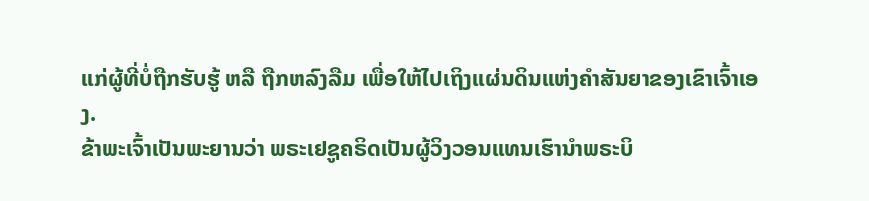ແກ່ຜູ້ທີ່ບໍ່ຖືກຮັບຮູ້ ຫລື ຖືກຫລົງລືມ ເພື່ອໃຫ້ໄປເຖິງແຜ່ນດິນແຫ່ງຄຳສັນຍາຂອງເຂົາເຈົ້າເອງ.
ຂ້າພະເຈົ້າເປັນພະຍານວ່າ ພຣະເຢຊູຄຣິດເປັນຜູ້ວິງວອນແທນເຮົານຳພຣະບິ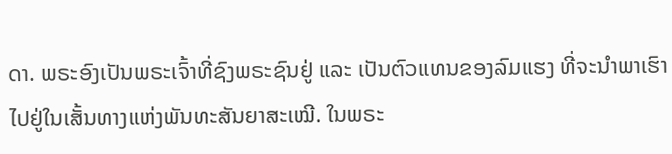ດາ. ພຣະອົງເປັນພຣະເຈົ້າທີ່ຊົງພຣະຊົນຢູ່ ແລະ ເປັນຕົວແທນຂອງລົມແຮງ ທີ່ຈະນຳພາເຮົາໄປຢູ່ໃນເສັ້ນທາງແຫ່ງພັນທະສັນຍາສະເໝີ. ໃນພຣະ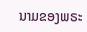ນາມຂອງພຣະ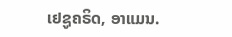ເຢຊູຄຣິດ, ອາແມນ.